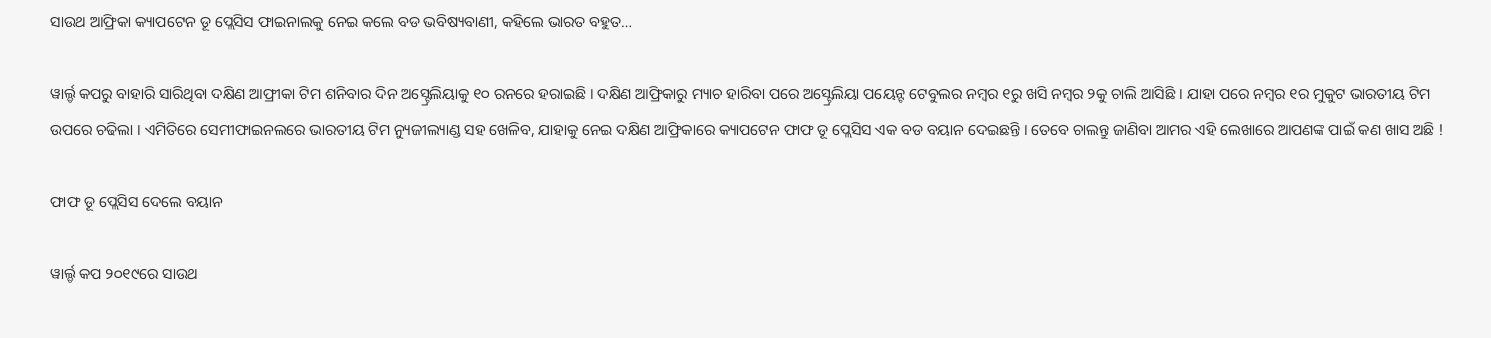ସାଉଥ ଆଫ୍ରିକା କ୍ୟାପଟେନ ଡୂ ପ୍ଲେସିସ ଫାଇନାଲକୁ ନେଇ କଲେ ବଡ ଭବିଷ୍ୟବାଣୀ, କହିଲେ ଭାରତ ବହୁତ…

ୱାର୍ଲ୍ଡ କପରୁ ବାହାରି ସାରିଥିବା ଦକ୍ଷିଣ ଆଫ୍ରୀକା ଟିମ ଶନିବାର ଦିନ ଅସ୍ଟ୍ରେଲିୟାକୁ ୧୦ ରନରେ ହରାଇଛି । ଦକ୍ଷିଣ ଆଫ୍ରିକାରୁ ମ୍ୟାଚ ହାରିବା ପରେ ଅସ୍ଟ୍ରେଲିୟା ପୟେନ୍ଟ ଟେବୁଲର ନମ୍ବର ୧ରୁ ଖସି ନମ୍ବର ୨କୁ ଚାଲି ଆସିଛି । ଯାହା ପରେ ନମ୍ବର ୧ର ମୁକୁଟ ଭାରତୀୟ ଟିମ ଉପରେ ଚଢିଲା । ଏମିତିରେ ସେମୀଫାଇନଲରେ ଭାରତୀୟ ଟିମ ନ୍ୟୁଜୀଲ୍ୟାଣ୍ଡ ସହ ଖେଳିବ, ଯାହାକୁ ନେଇ ଦକ୍ଷିଣ ଆଫ୍ରିକାରେ କ୍ୟାପଟେନ ଫାଫ ଡୂ ପ୍ଲେସିସ ଏକ ବଡ ବୟାନ ଦେଇଛନ୍ତି । ତେବେ ଚାଲନ୍ତୁ ଜାଣିବା ଆମର ଏହି ଲେଖାରେ ଆପଣଙ୍କ ପାଇଁ କଣ ଖାସ ଅଛି !

ଫାଫ ଡୂ ପ୍ଲେସିସ ଦେଲେ ବୟାନ

ୱାର୍ଲ୍ଡ କପ ୨୦୧୯ରେ ସାଉଥ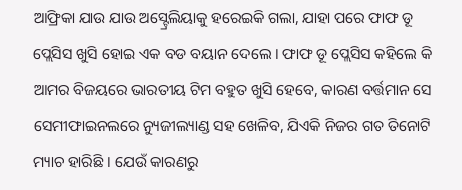ଆଫ୍ରିକା ଯାଉ ଯାଉ ଅସ୍ଟ୍ରେଲିୟାକୁ ହରେଇକି ଗଲା, ଯାହା ପରେ ଫାଫ ଡୂ ପ୍ଲେସିସ ଖୁସି ହୋଇ ଏକ ବଡ ବୟାନ ଦେଲେ । ଫାଫ ଡୂ ପ୍ଲେସିସ କହିଲେ କି ଆମର ବିଜୟରେ ଭାରତୀୟ ଟିମ ବହୁତ ଖୁସି ହେବେ, କାରଣ ବର୍ତ୍ତମାନ ସେ ସେମୀଫାଇନଲରେ ନ୍ୟୁଜୀଲ୍ୟାଣ୍ଡ ସହ ଖେଳିବ, ଯିଏକି ନିଜର ଗତ ତିନୋଟି ମ୍ୟାଚ ହାରିଛି । ଯେଉଁ କାରଣରୁ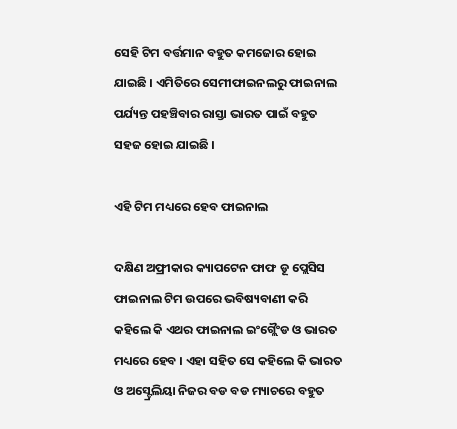ସେହି ଟିମ ବର୍ତ୍ତମାନ ବହୁତ କମଜୋର ହୋଇ ଯାଇଛି । ଏମିତିରେ ସେମୀଫାଇନଲରୁ ଫାଇନାଲ ପର୍ଯ୍ୟନ୍ତ ପହଞ୍ଚିବାର ରାସ୍ତା ଭାରତ ପାଇଁ ବହୁତ ସହଜ ହୋଇ ଯାଇଛି ।

ଏହି ଟିମ ମଧ୍ୟରେ ହେବ ଫାଇନାଲ

ଦକ୍ଷିଣ ଅଫ୍ରୀକାର କ୍ୟାପଟେନ ଫାଫ ଡୂ ପ୍ଲେସିସ ଫାଇନାଲ ଟିମ ଉପରେ ଭବିଷ୍ୟବାଣୀ କରି କହିଲେ କି ଏଥର ଫାଇନାଲ ଇଂଗ୍ଲୈଂଡ ଓ ଭାରତ ମଧ୍ୟରେ ହେବ । ଏହା ସହିତ ସେ କହିଲେ କି ଭାରତ ଓ ଅସ୍ଟ୍ରେଲିୟା ନିଜର ବଡ ବଡ ମ୍ୟାଚରେ ବହୁତ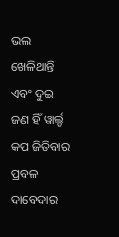ଭଲ ଖେଳିଥାନ୍ତି ଏବଂ ଦୁଇ ଜଣ ହିଁ ୱାର୍ଲ୍ଡ କପ ଜିତିବାର ପ୍ରବଳ ଦାବେଦାର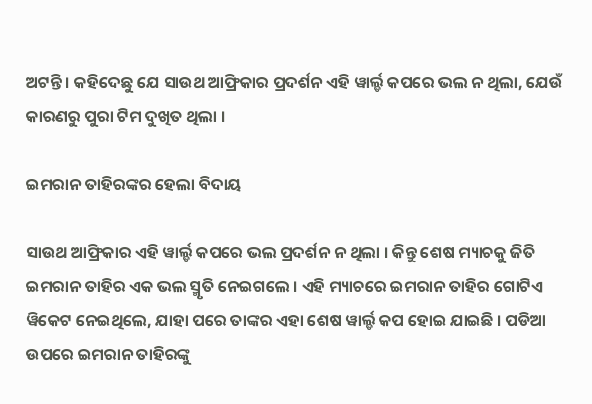ଅଟନ୍ତି । କହିଦେଛୁ ଯେ ସାଉଥ ଆଫ୍ରିକାର ପ୍ରଦର୍ଶନ ଏହି ୱାର୍ଲ୍ଡ କପରେ ଭଲ ନ ଥିଲା, ଯେଉଁ କାରଣରୁ ପୁରା ଟିମ ଦୁଖିତ ଥିଲା ।

ଇମରାନ ତାହିରଙ୍କର ହେଲା ବିଦାୟ

ସାଉଥ ଆଫ୍ରିକାର ଏହି ୱାର୍ଲ୍ଡ କପରେ ଭଲ ପ୍ରଦର୍ଶନ ନ ଥିଲା । କିନ୍ତୁ ଶେଷ ମ୍ୟାଚକୁ ଜିତି ଇମରାନ ତାହିର ଏକ ଭଲ ସ୍ମୃତି ନେଇଗଲେ । ଏହି ମ୍ୟାଚରେ ଇମରାନ ତାହିର ଗୋଟିଏ ୱିକେଟ ନେଇଥିଲେ, ଯାହା ପରେ ତାଙ୍କର ଏହା ଶେଷ ୱାର୍ଲ୍ଡ କପ ହୋଇ ଯାଇଛି । ପଡିଆ ଉପରେ ଇମରାନ ତାହିରଙ୍କୁ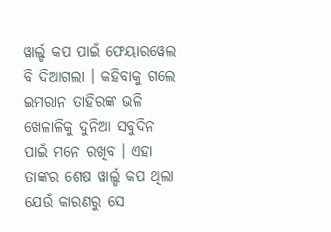ୱାର୍ଲ୍ଡ କପ ପାଇଁ ଫେୟାରୱେଲ ବି ଦିଆଗଲା । କହିବାକୁ ଗଲେ ଇମରାନ ତାହିରଙ୍କ ଭଳି ଖେଳାଳିକୁ ଦୁନିଆ ସବୁଦିନ ପାଇଁ ମନେ ରଖିବ । ଏହା ତାଙ୍କର ଶେଷ ୱାର୍ଲ୍ଡ କପ ଥିଲା ଯେଉଁ କାରଣରୁ ସେ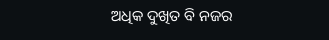ଅଧିକ ଦୁଖିତ ବି ନଜର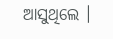ଆସୁଥିଲେ ।